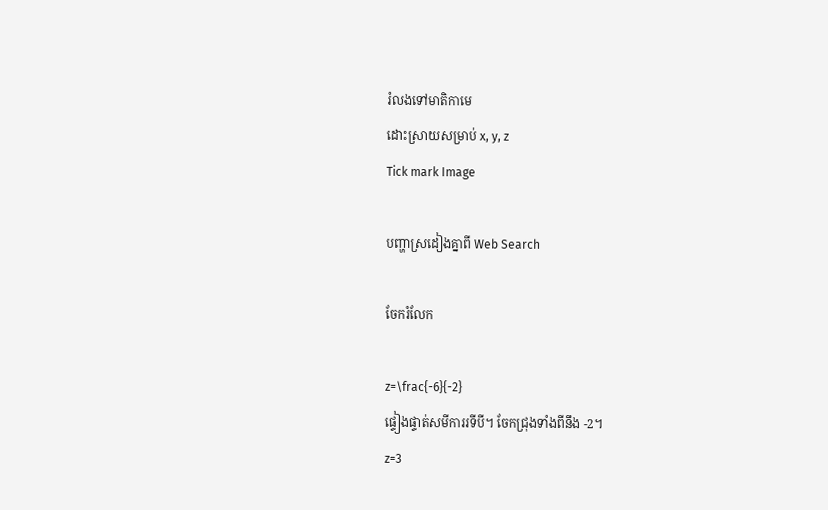រំលងទៅមាតិកាមេ
ដោះស្រាយសម្រាប់ x, y, z
Tick mark Image

បញ្ហាស្រដៀងគ្នាពី Web Search

ចែករំលែក

z=\frac{-6}{-2}
ផ្ទៀងផ្ទាត់សមីការរទីបី។ ចែកជ្រុងទាំងពីនឹង -2។
z=3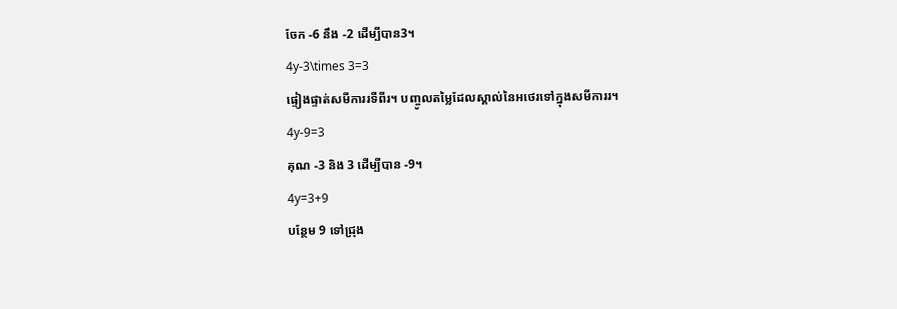ចែក -6 នឹង -2 ដើម្បីបាន3។
4y-3\times 3=3
ផ្ទៀងផ្ទាត់សមីការរទីពីរ។ បញ្ចូលតម្លៃដែលស្គាល់នៃអថេរទៅក្នុងសមីការរ។
4y-9=3
គុណ -3 និង 3 ដើម្បីបាន -9។
4y=3+9
បន្ថែម 9 ទៅជ្រុង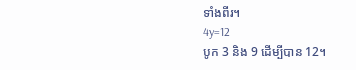ទាំងពីរ។
4y=12
បូក 3 និង 9 ដើម្បីបាន 12។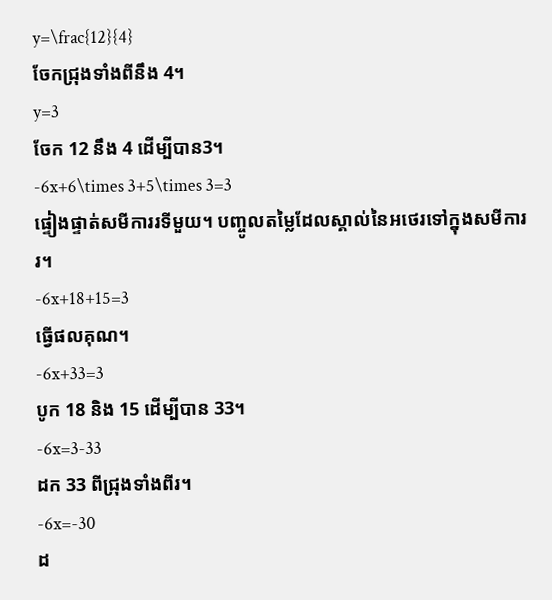y=\frac{12}{4}
ចែកជ្រុងទាំងពីនឹង 4។
y=3
ចែក 12 នឹង 4 ដើម្បីបាន3។
-6x+6\times 3+5\times 3=3
ផ្ទៀងផ្ទាត់សមីការរទីមួយ។ បញ្ចូលតម្លៃដែលស្គាល់នៃអថេរទៅក្នុងសមីការរ។
-6x+18+15=3
ធ្វើផលគុណ។
-6x+33=3
បូក 18 និង 15 ដើម្បីបាន 33។
-6x=3-33
ដក 33 ពីជ្រុងទាំងពីរ។
-6x=-30
ដ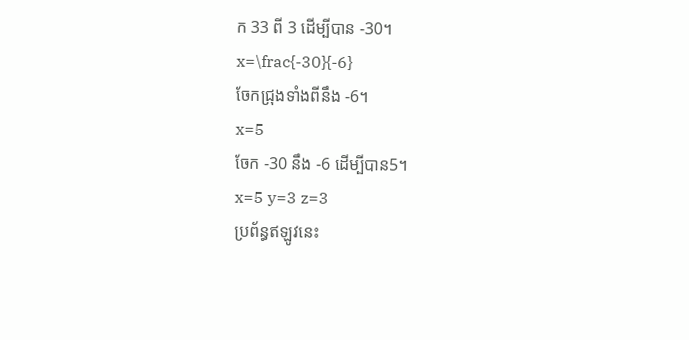ក 33 ពី 3 ដើម្បីបាន -30។
x=\frac{-30}{-6}
ចែកជ្រុងទាំងពីនឹង -6។
x=5
ចែក -30 នឹង -6 ដើម្បីបាន5។
x=5 y=3 z=3
ប្រព័ន្ធឥឡូវនេះ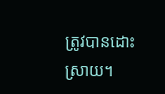ត្រូវបានដោះស្រាយ។